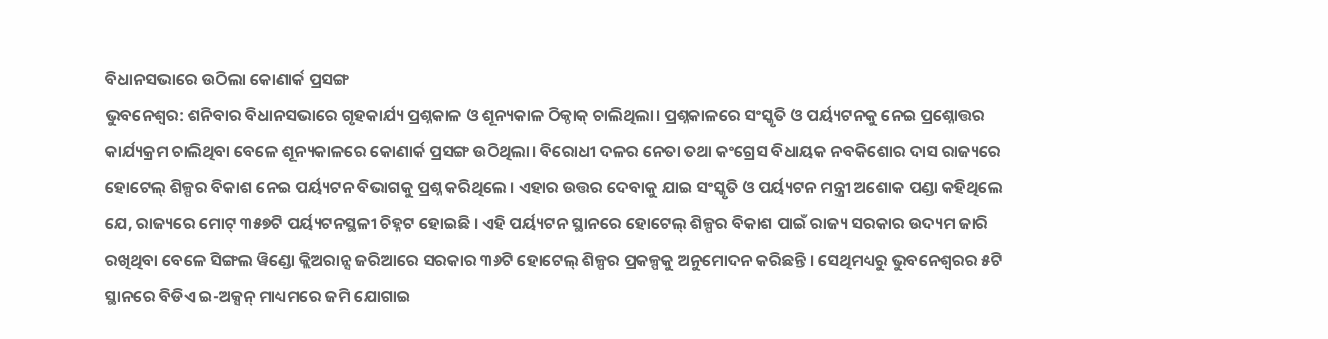ବିଧାନସଭାରେ ଉଠିଲା କୋଣାର୍କ ପ୍ରସଙ୍ଗ
ଭୁବନେଶ୍ୱର: ଶନିବାର ବିଧାନସଭାରେ ଗୃହକାର୍ଯ୍ୟ ପ୍ରଶ୍ନକାଳ ଓ ଶୂନ୍ୟକାଳ ଠିକ୍ଠାକ୍ ଚାଲିଥିଲା। ପ୍ରଶ୍ନକାଳରେ ସଂସ୍କୃତି ଓ ପର୍ୟ୍ୟଟନକୁ ନେଇ ପ୍ରଶ୍ନୋତ୍ତର କାର୍ଯ୍ୟକ୍ରମ ଚାଲିଥିବା ବେଳେ ଶୂନ୍ୟକାଳରେ କୋଣାର୍କ ପ୍ରସଙ୍ଗ ଉଠିଥିଲା। ବିରୋଧୀ ଦଳର ନେତା ତଥା କଂଗ୍ରେସ ବିଧାୟକ ନବକିଶୋର ଦାସ ରାଜ୍ୟରେ ହୋଟେଲ୍ ଶିଳ୍ପର ବିକାଶ ନେଇ ପର୍ୟ୍ୟଟନ ବିଭାଗକୁ ପ୍ରଶ୍ନ କରିଥିଲେ । ଏହାର ଉତ୍ତର ଦେବାକୁ ଯାଇ ସଂସ୍କୃତି ଓ ପର୍ୟ୍ୟଟନ ମନ୍ତ୍ରୀ ଅଶୋକ ପଣ୍ଡା କହିଥିଲେ ଯେ, ରାଜ୍ୟରେ ମୋଟ୍ ୩୫୭ଟି ପର୍ୟ୍ୟଟନସ୍ଥଳୀ ଚିହ୍ନଟ ହୋଇଛି । ଏହି ପର୍ୟ୍ୟଟନ ସ୍ଥାନରେ ହୋଟେଲ୍ ଶିଳ୍ପର ବିକାଶ ପାଇଁ ରାଜ୍ୟ ସରକାର ଉଦ୍ୟମ ଜାରି ରଖିଥିବା ବେଳେ ସିଙ୍ଗଲ ୱିଣ୍ଡୋ କ୍ଲିଅରାନ୍ସ ଜରିଆରେ ସରକାର ୩୬ଟି ହୋଟେଲ୍ ଶିଳ୍ପର ପ୍ରକଳ୍ପକୁ ଅନୁମୋଦନ କରିଛନ୍ତି । ସେଥିମଧ୍ୟରୁ ଭୁବନେଶ୍ୱରର ୫ଟି ସ୍ଥାନରେ ବିଡିଏ ଇ-ଅକ୍ସନ୍ ମାଧ୍ୟମରେ ଜମି ଯୋଗାଇ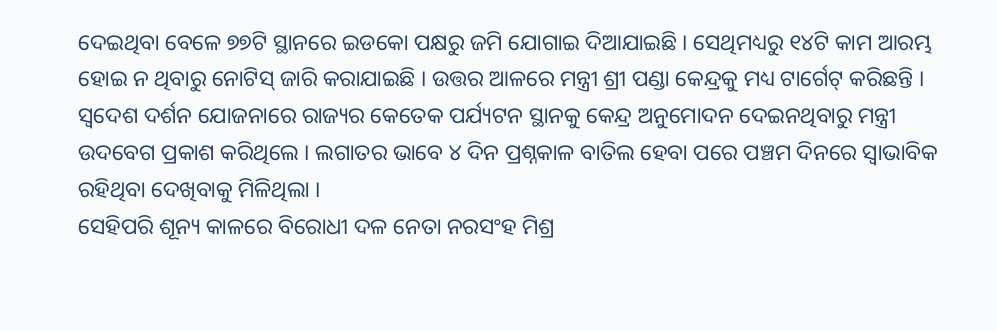ଦେଇଥିବା ବେଳେ ୭୭ଟି ସ୍ଥାନରେ ଇଡକୋ ପକ୍ଷରୁ ଜମି ଯୋଗାଇ ଦିଆଯାଇଛି । ସେଥିମଧ୍ୟରୁ ୧୪ଟି କାମ ଆରମ୍ଭ ହୋଇ ନ ଥିବାରୁ ନୋଟିସ୍ ଜାରି କରାଯାଇଛି । ଉତ୍ତର ଆଳରେ ମନ୍ତ୍ରୀ ଶ୍ରୀ ପଣ୍ଡା କେନ୍ଦ୍ରକୁ ମଧ୍ୟ ଟାର୍ଗେଟ୍ କରିଛନ୍ତି । ସ୍ୱଦେଶ ଦର୍ଶନ ଯୋଜନାରେ ରାଜ୍ୟର କେତେକ ପର୍ଯ୍ୟଟନ ସ୍ଥାନକୁ କେନ୍ଦ୍ର ଅନୁମୋଦନ ଦେଇନଥିବାରୁ ମନ୍ତ୍ରୀ ଉଦବେଗ ପ୍ରକାଶ କରିଥିଲେ । ଲଗାତର ଭାବେ ୪ ଦିନ ପ୍ରଶ୍ନକାଳ ବାତିଲ ହେବା ପରେ ପଞ୍ଚମ ଦିନରେ ସ୍ୱାଭାବିକ ରହିଥିବା ଦେଖିବାକୁ ମିଳିଥିଲା ।
ସେହିପରି ଶୂନ୍ୟ କାଳରେ ବିରୋଧୀ ଦଳ ନେତା ନରସଂହ ମିଶ୍ର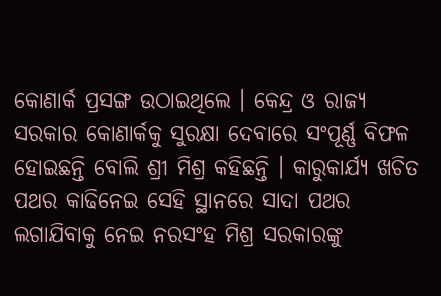କୋଣାର୍କ ପ୍ରସଙ୍ଗ ଉଠାଇଥିଲେ । କେନ୍ଦ୍ର ଓ ରାଜ୍ୟ ସରକାର କୋଣାର୍କକୁ ସୁରକ୍ଷା ଦେବାରେ ସଂପୂର୍ଣ୍ଣ ବିଫଳ ହୋଇଛନ୍ତି ବୋଲି ଶ୍ରୀ ମିଶ୍ର କହିଛନ୍ତି । କାରୁକାର୍ଯ୍ୟ ଖଚିତ ପଥର କାଢିନେଇ ସେହି ସ୍ଥାନରେ ସାଦା ପଥର ଲଗାଯିବାକୁ ନେଇ ନରସଂହ ମିଶ୍ର ସରକାରଙ୍କୁ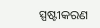ସ୍ପଷ୍ଟୀକରଣ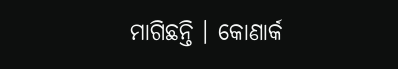ମାଗିଛନ୍ତି । କୋଣାର୍କ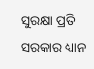ସୁରକ୍ଷା ପ୍ରତି ସରକାର ଧ୍ୟାନ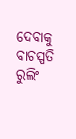ଦେବାକୁ ବାଚସ୍ପତି ରୁଲିଂ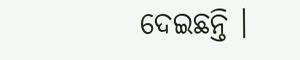ଦେଇଛନ୍ତି ।